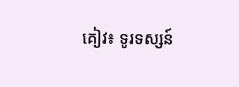គៀវ៖ ទូរទស្សន៍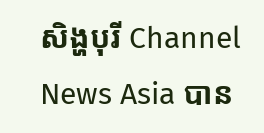សិង្ហបុរី Channel News Asia បាន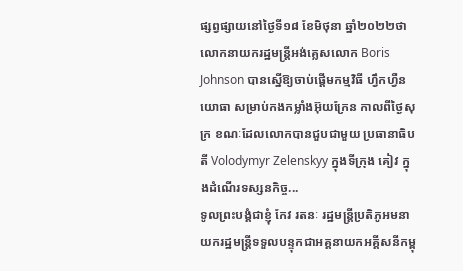ផ្សព្វផ្សាយនៅថ្ងៃទី១៨ ខែមិថុនា ឆ្នាំ២០២២ថា លោកនាយករដ្ឋមន្ត្រីអង់គ្លេសលោក Boris Johnson បានស្នើឱ្យចាប់ផ្តើមកម្មវិធី ហ្វឹកហ្វឺនយោធា សម្រាប់កងកម្លាំងអ៊ុយក្រែន កាលពីថ្ងៃសុក្រ ខណៈដែលលោកបានជួបជាមួយ ប្រធានាធិបតី Volodymyr Zelenskyy ក្នុងទីក្រុង គៀវ ក្នុងដំណើរទស្សនកិច្ច...
ទូលព្រះបង្គំជាខ្ញុំ កែវ រតនៈ រដ្ឋមន្រ្តីប្រតិភូអមនាយករដ្ឋមន្រ្តីទទួលបន្ទុកជាអគ្គនាយកអគ្គីសនីកម្ពុ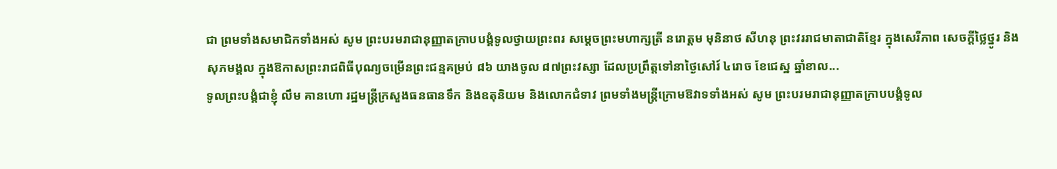ជា ព្រមទាំងសមាជិកទាំងអស់ សូម ព្រះបរមរាជានុញ្ញាតក្រាបបង្គំទូលថ្វាយព្រះពរ សម្ដេចព្រះមហាក្សត្រី នរោត្ដម មុនិនាថ សីហនុ ព្រះវររាជមាតាជាតិខ្មែរ ក្នុងសេរីភាព សេចក្ដីថ្លៃថ្នូរ និងសុភមង្គល ក្នុងឱកាសព្រះរាជពិធីបុណ្យចម្រើនព្រះជន្មគម្រប់ ៨៦ យាងចូល ៨៧ព្រះវស្សា ដែលប្រព្រឹត្តទៅនាថ្ងៃសៅរ៍ ៤រោច ខែជេស្ឋ ឆ្នាំខាល...
ទូលព្រះបង្គំជាខ្ញុំ លឹម គានហោ រដ្ឋមន្ត្រីក្រសួងធនធានទឹក និងឧតុនិយម និងលោកជំទាវ ព្រមទាំងមន្ត្រីក្រោមឱវាទទាំងអស់ សូម ព្រះបរមរាជានុញ្ញាតក្រាបបង្គំទូល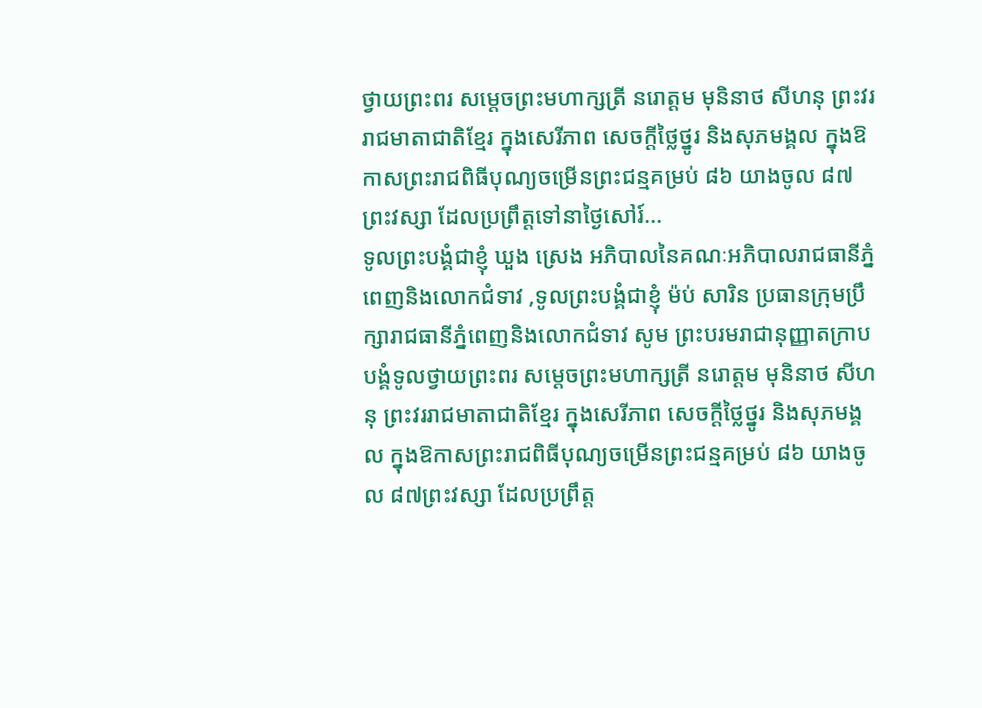ថ្វាយព្រះពរ សម្ដេចព្រះមហាក្សត្រី នរោត្ដម មុនិនាថ សីហនុ ព្រះវររាជមាតាជាតិខ្មែរ ក្នុងសេរីភាព សេចក្ដីថ្លៃថ្នូរ និងសុភមង្គល ក្នុងឱកាសព្រះរាជពិធីបុណ្យចម្រើនព្រះជន្មគម្រប់ ៨៦ យាងចូល ៨៧ព្រះវស្សា ដែលប្រព្រឹត្តទៅនាថ្ងៃសៅរ៍...
ទូលព្រះបង្គំជាខ្ញុំ ឃួង ស្រេង អភិបាលនៃគណៈអភិបាលរាជធានីភ្នំពេញនិងលោកជំទាវ ,ទូលព្រះបង្គំជាខ្ញុំ ម៉ប់ សារិន ប្រធានក្រុមប្រឹក្សារាជធានីភ្នំពេញនិងលោកជំទាវ សូម ព្រះបរមរាជានុញ្ញាតក្រាបបង្គំទូលថ្វាយព្រះពរ សម្ដេចព្រះមហាក្សត្រី នរោត្ដម មុនិនាថ សីហនុ ព្រះវររាជមាតាជាតិខ្មែរ ក្នុងសេរីភាព សេចក្ដីថ្លៃថ្នូរ និងសុភមង្គល ក្នុងឱកាសព្រះរាជពិធីបុណ្យចម្រើនព្រះជន្មគម្រប់ ៨៦ យាងចូល ៨៧ព្រះវស្សា ដែលប្រព្រឹត្ត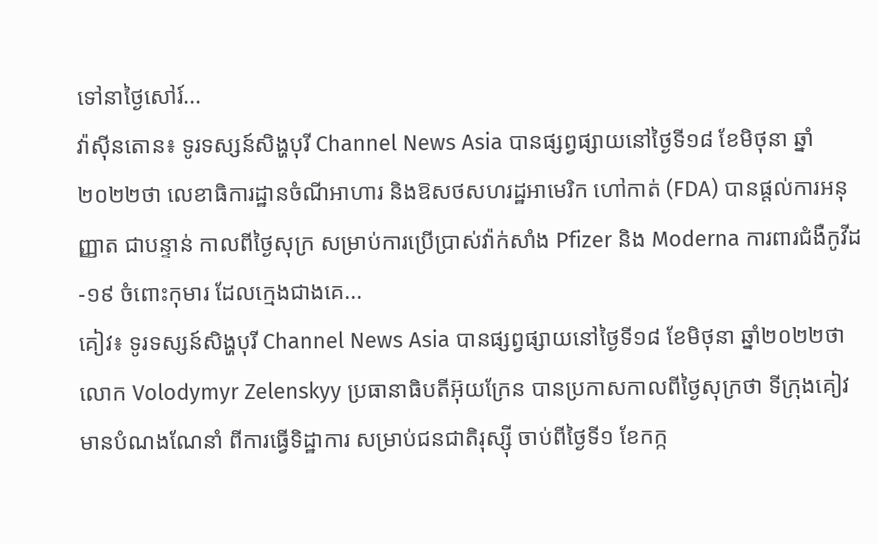ទៅនាថ្ងៃសៅរ៍...
វ៉ាស៊ីនតោន៖ ទូរទស្សន៍សិង្ហបុរី Channel News Asia បានផ្សព្វផ្សាយនៅថ្ងៃទី១៨ ខែមិថុនា ឆ្នាំ២០២២ថា លេខាធិការដ្ឋានចំណីអាហារ និងឱសថសហរដ្ឋអាមេរិក ហៅកាត់ (FDA) បានផ្តល់ការអនុញ្ញាត ជាបន្ទាន់ កាលពីថ្ងៃសុក្រ សម្រាប់ការប្រើប្រាស់វ៉ាក់សាំង Pfizer និង Moderna ការពារជំងឺកូវីដ-១៩ ចំពោះកុមារ ដែលក្មេងជាងគេ...
គៀវ៖ ទូរទស្សន៍សិង្ហបុរី Channel News Asia បានផ្សព្វផ្សាយនៅថ្ងៃទី១៨ ខែមិថុនា ឆ្នាំ២០២២ថា លោក Volodymyr Zelenskyy ប្រធានាធិបតីអ៊ុយក្រែន បានប្រកាសកាលពីថ្ងៃសុក្រថា ទីក្រុងគៀវ មានបំណងណែនាំ ពីការធ្វើទិដ្ឋាការ សម្រាប់ជនជាតិរុស្ស៊ី ចាប់ពីថ្ងៃទី១ ខែកក្ក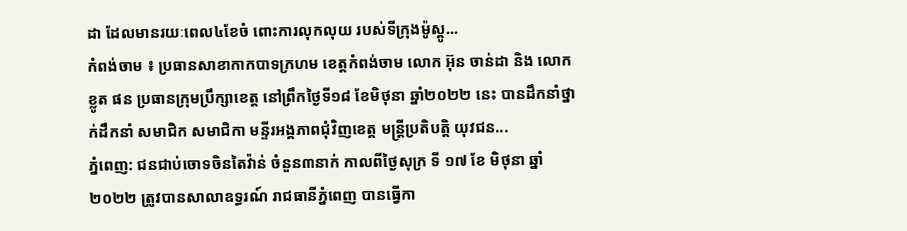ដា ដែលមានរយៈពេល៤ខែចំ ពោះការលុកលុយ របស់ទីក្រុងម៉ូស្គូ...
កំពង់ចាម ៖ ប្រធានសាខាកាកបាទក្រហម ខេត្តកំពង់ចាម លោក អ៊ុន ចាន់ដា និង លោក ខ្លូត ផន ប្រធានក្រុមប្រឹក្សាខេត្ត នៅព្រឹកថ្ងៃទី១៨ ខែមិថុនា ឆ្នាំ២០២២ នេះ បានដឹកនាំថ្នាក់ដឹកនាំ សមាជិក សមាជិកា មន្ទីរអង្គភាពជុំវិញខេត្ត មន្ត្រីប្រតិបត្តិ យុវជន...
ភ្នំពេញ: ជនជាប់ចោទចិនតៃវ៉ាន់ ចំនួន៣នាក់ កាលពីថ្ងៃសុក្រ ទី ១៧ ខែ មិថុនា ឆ្នាំ ២០២២ ត្រូវបានសាលាឧទ្ធរណ៍ រាជធានីភ្នំពេញ បានធ្វើកា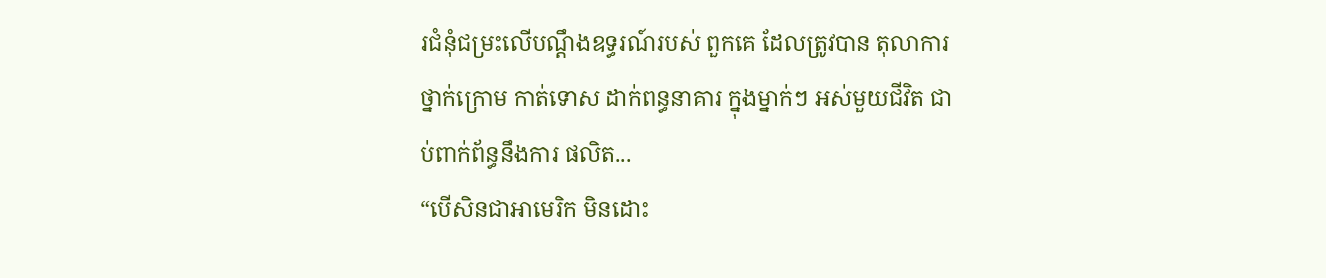រជំនុំជម្រះលើបណ្ដឹងឧទ្ធរណ៍របស់ ពួកគេ ដែលត្រូវបាន តុលាការថ្នាក់ក្រោម កាត់ទោស ដាក់ពន្ធនាគារ ក្នុងម្នាក់ៗ អស់មួយជីវិត ជាប់ពាក់ព័ន្ធនឹងការ ផលិត...
“បើសិនជាអាមេរិក មិនដោះ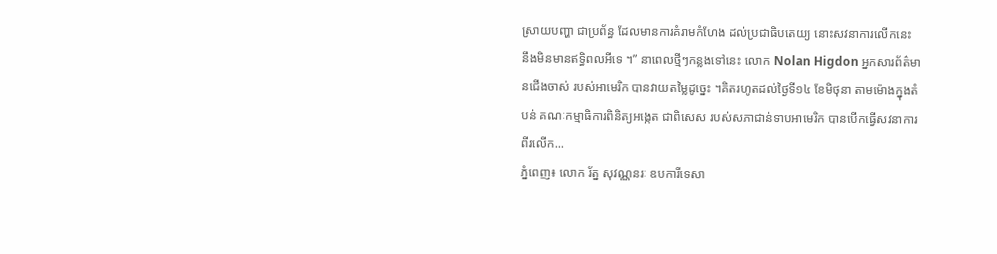ស្រាយបញ្ហា ជាប្រព័ន្ធ ដែលមានការគំរាមកំហែង ដល់ប្រជាធិបតេយ្យ នោះសវនាការលើកនេះ នឹងមិនមានឥទ្ធិពលអីទេ ។” នាពេលថ្មីៗកន្លងទៅនេះ លោក Nolan Higdon អ្នកសារព័ត៌មានជើងចាស់ របស់អាមេរិក បានវាយតម្លៃដូច្នេះ ។គិតរហូតដល់ថ្ងៃទី១៤ ខែមិថុនា តាមម៉ោងក្នុងតំបន់ គណៈកម្មាធិការពិនិត្យអង្កេត ជាពិសេស របស់សភាជាន់ទាបអាមេរិក បានបើកធ្វើសវនាការពីរលើក...
ភ្នំពេញ៖ លោក រ័ត្ន សុវណ្ណនរៈ ឧបការីទេសា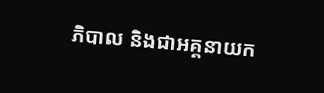ភិបាល និងជាអគ្គនាយក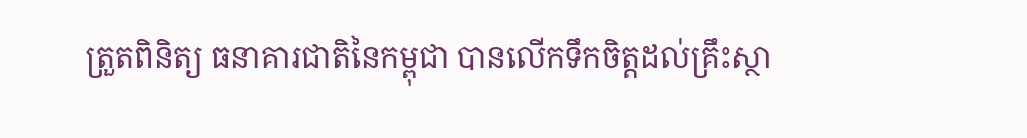ត្រួតពិនិត្យ ធនាគារជាតិនៃកម្ពុជា បានលើកទឹកចិត្តដល់គ្រឹះស្ថា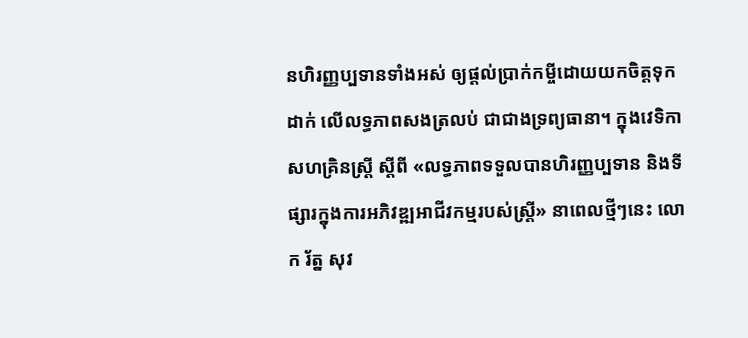នហិរញ្ញប្បទានទាំងអស់ ឲ្យផ្តល់ប្រាក់កម្ចីដោយយកចិត្តទុកដាក់ លើលទ្ធភាពសងត្រលប់ ជាជាងទ្រព្យធានា។ ក្នុងវេទិកាសហគ្រិនស្ត្រី ស្តីពី «លទ្ធភាពទទួលបានហិរញ្ញប្បទាន និងទីផ្សារក្នុងការអភិវឌ្ឍអាជីវកម្មរបស់ស្រ្តី» នាពេលថ្មីៗនេះ លោក រ័ត្ន សុវ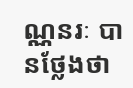ណ្ណនរៈ បានថ្លែងថា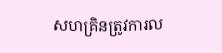សហគ្រិនត្រូវការល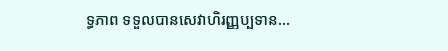ទ្ធភាព ទទួលបានសេវាហិរញ្ញប្បទាន...